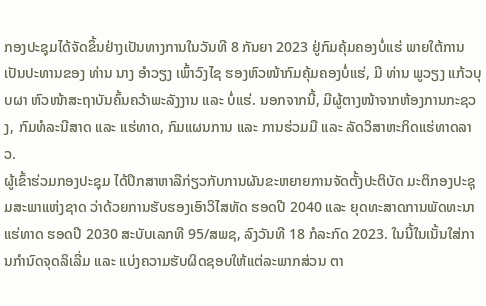ກອງປະຊຸມໄດ້ຈັດຂຶ້ນຢ່າງເປັນທາງການໃນວັນທີ 8 ກັນຍາ 2023 ຢູ່ກົມຄຸ້ມຄອງບໍ່ແຮ່ ພາຍໃຕ້ການເປັນປະທານຂອງ ທ່ານ ນາງ ອຳວຽງ ເພົ້າວົງໄຊ ຮອງຫົວໜ້າກົມຄຸ້ມຄອງບໍ່ແຮ່, ມີ ທ່ານ ພູວຽງ ແກ້ວບຸບຜາ ຫົວໜ້າສະຖາບັນຄົ້ນຄວ້າພະລັງງານ ແລະ ບໍ່ແຮ່. ນອກຈາກນີ້, ມີຜູ້ຕາງໜ້າຈາກຫ້ອງການກະຊວງ, ກົມທໍລະນີສາດ ແລະ ແຮ່ທາດ, ກົມແຜນການ ແລະ ການຮ່ວມມື ແລະ ລັດວິສາຫະກິດແຮ່ທາດລາວ.
ຜູ້ເຂົ້າຮ່ວມກອງປະຊຸມ ໄດ້ປຶກສາຫາລືກ່ຽວກັບການຜັນຂະຫຍາຍການຈັດຕັ້ງປະຕິບັດ ມະຕິກອງປະຊຸມສະພາແຫ່ງຊາດ ວ່າດ້ວຍການຮັບຮອງເອົາວິໄສທັດ ຮອດປີ 2040 ແລະ ຍຸດທະສາດການພັດທະນາແຮ່ທາດ ຮອດປີ 2030 ສະບັບເລກທີ 95/ສພຊ, ລົງວັນທີ 18 ກໍລະກົດ 2023. ໃນນີ້ໃນເນັ້ນໃສ່ການກໍານົດຈຸດລິເລີ່ມ ແລະ ແບ່ງຄວາມຮັບຜິດຊອບໃຫ້ແຕ່ລະພາກສ່ວນ ຕາ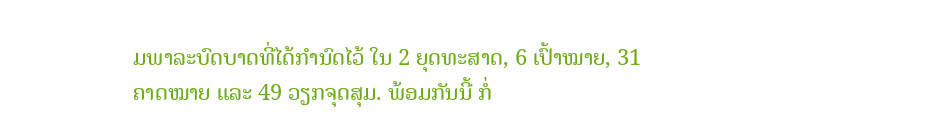ມພາລະບົດບາດທີ່ໄດ້ກໍານົດໄວ້ ໃນ 2 ຍຸດທະສາດ, 6 ເປົ້າໝາຍ, 31 ຄາດໝາຍ ແລະ 49 ວຽກຈຸດສຸມ. ພ້ອມກັນນີ້ ກໍ່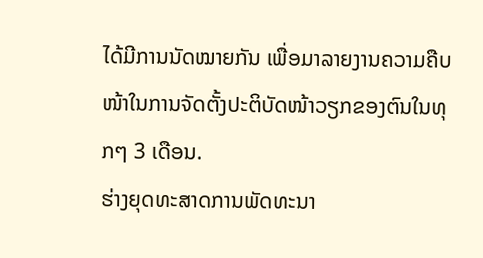ໄດ້ມີການນັດໝາຍກັນ ເພື່ອມາລາຍງານຄວາມຄືບໜ້າໃນການຈັດຕັ້ງປະຕິບັດໜ້າວຽກຂອງຕົນໃນທຸກໆ 3 ເດືອນ.
ຮ່າງຍຸດທະສາດການພັດທະນາ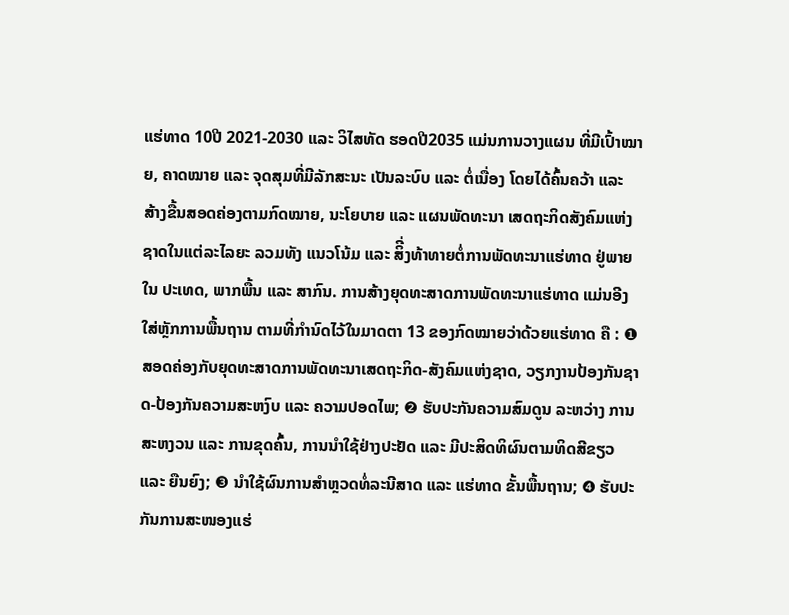ແຮ່ທາດ 10ປີ 2021-2030 ແລະ ວິໄສທັດ ຮອດປີ2035 ແມ່ນການວາງແຜນ ທີ່ມີເປົ້າໝາຍ, ຄາດໝາຍ ແລະ ຈຸດສຸມທີ່ມີລັກສະນະ ເປັນລະບົບ ແລະ ຕໍ່ເນື່ອງ ໂດຍໄດ້ຄົ້ນຄວ້າ ແລະ ສ້າງຂື້ນສອດຄ່ອງຕາມກົດໝາຍ, ນະໂຍບາຍ ແລະ ແຜນພັດທະນາ ເສດຖະກິດສັງຄົມແຫ່ງຊາດໃນແຕ່ລະໄລຍະ ລວມທັງ ແນວໂນ້ມ ແລະ ສິີ່ງທ້າທາຍຕໍ່ການພັດທະນາແຮ່ທາດ ຢູ່ພາຍໃນ ປະເທດ, ພາກພື້ນ ແລະ ສາກົນ. ການສ້າງຍຸດທະສາດການພັດທະນາແຮ່ທາດ ແມ່ນອີງໃສ່ຫຼັກການພື້ນຖານ ຕາມທີ່ກໍານົດໄວ້ໃນມາດຕາ 13 ຂອງກົດໝາຍວ່າດ້ວຍແຮ່ທາດ ຄື : ❶ ສອດຄ່ອງກັບຍຸດທະສາດການພັດທະນາເສດຖະກິດ-ສັງຄົມແຫ່ງຊາດ, ວຽກງານປ້ອງກັນຊາດ-ປ້ອງກັນຄວາມສະຫງົບ ແລະ ຄວາມປອດໄພ; ❷ ຮັບປະກັນຄວາມສົມດູນ ລະຫວ່າງ ການສະຫງວນ ແລະ ການຂຸດຄົ້ນ, ການນໍາໃຊ້ຢ່າງປະຢັດ ແລະ ມີປະສິດທິຜົນຕາມທິດສີຂຽວ ແລະ ຍືນຍົງ; ❸ ນໍາໃຊ້ຜົນການສໍາຫຼວດທໍ່ລະນີສາດ ແລະ ແຮ່ທາດ ຂັ້ນພື້ນຖານ; ❹ ຮັບປະກັນການສະໜອງແຮ່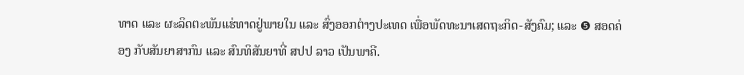ທາດ ແລະ ຜະລິດຕະພັນແຮ່ທາດຢູ່ພາຍໃນ ແລະ ສົ່ງອອກຕ່າງປະເທດ ເພື່ອພັດທະນາເສດຖະກິດ-ສັງຄົມ; ແລະ ❺ ສອດຄ່ອງ ກັບສັນຍາສາກົນ ແລະ ສົນທິສັນຍາທີ່ ສປປ ລາວ ເປັນພາຄີ.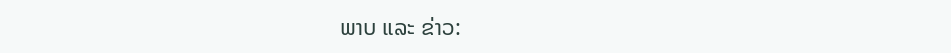ພາບ ແລະ ຂ່າວ: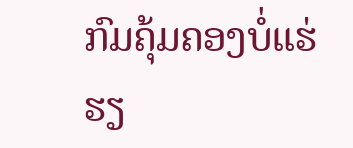ກົມຄຸ້ມຄອງບໍ່ແຮ່
ຮຽ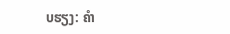ບຮຽງ: ຄຳ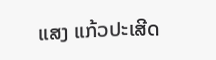ແສງ ແກ້ວປະເສີດ